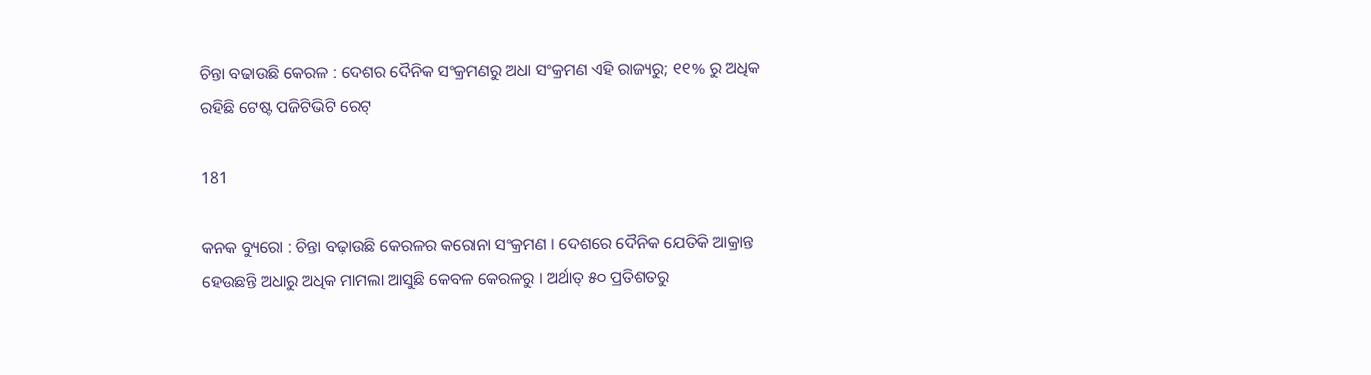ଚିନ୍ତା ବଢାଉଛି କେରଳ : ଦେଶର ଦୈନିକ ସଂକ୍ରମଣରୁ ଅଧା ସଂକ୍ରମଣ ଏହି ରାଜ୍ୟରୁ; ୧୧% ରୁ ଅଧିକ ରହିଛି ଟେଷ୍ଟ ପଜିଟିଭିଟି ରେଟ୍

181

କନକ ବ୍ୟୁରୋ : ଚିନ୍ତା ବଢ଼ାଉଛି କେରଳର କରୋନା ସଂକ୍ରମଣ । ଦେଶରେ ଦୈନିକ ଯେତିକି ଆକ୍ରାନ୍ତ ହେଉଛନ୍ତି ଅଧାରୁ ଅଧିକ ମାମଲା ଆସୁଛି କେବଳ କେରଳରୁ । ଅର୍ଥାତ୍ ୫୦ ପ୍ରତିଶତରୁ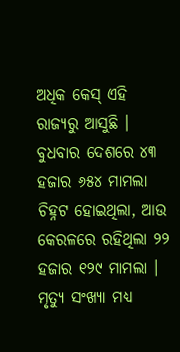ଅଧିକ କେସ୍ ଏହି ରାଜ୍ୟରୁ ଆସୁଛି । ବୁଧବାର ଦେଶରେ ୪୩ ହଜାର ୬୫୪ ମାମଲା ଚିହ୍ନଟ ହୋଇଥିଲା, ଆଉ କେରଳରେ ରହିଥିଲା ୨୨ ହଜାର ୧୨୯ ମାମଲା । ମୃତ୍ୟୁ ସଂଖ୍ୟା ମଧ୍ୟ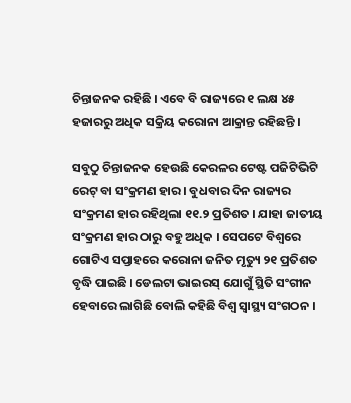ଚିନ୍ତାଜନକ ରହିଛି । ଏବେ ବି ରାଜ୍ୟରେ ୧ ଲକ୍ଷ ୪୫ ହଜାରରୁ ଅଧିକ ସକ୍ରିୟ କରୋନା ଆକ୍ରାନ୍ତ ରହିଛନ୍ତି ।

ସବୁଠୁ ଚିନ୍ତାଜନକ ହେଉଛି କେରଳର ଟେଷ୍ଟ ପଜିଟିଭିଟି ରେଟ୍ ବା ସଂକ୍ରମଣ ହାର । ବୁଧବାର ଦିନ ରାଜ୍ୟର ସଂକ୍ରମଣ ହାର ରହିଥିଲା ୧୧.୨ ପ୍ରତିଶତ । ଯାହା ଜାତୀୟ ସଂକ୍ରମଣ ହାର ଠାରୁ ବହୁ ଅଧିକ । ସେପଟେ ବିଶ୍ୱରେ ଗୋଟିଏ ସପ୍ତାହରେ କରୋନା ଜନିତ ମୃତ୍ୟୁ ୨୧ ପ୍ରତିଶତ ବୃଦ୍ଧି ପାଇଛି । ଡେଲଟା ଭାଇରସ୍ ଯୋଗୁଁ ସ୍ଥିତି ସଂଗୀନ ହେବାରେ ଲାଗିଛି ବୋଲି କହିଛି ବିଶ୍ୱ ସ୍ୱାସ୍ଥ୍ୟ ସଂଗଠନ ।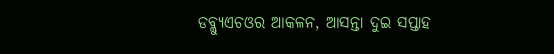ଡବ୍ଲ୍ୟୁଏଚଓର ଆକଳନ, ଆସନ୍ତା ଦୁଇ ସପ୍ତାହ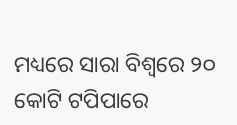ମଧ୍ୟରେ ସାରା ବିଶ୍ୱରେ ୨୦ କୋଟି ଟପିପାରେ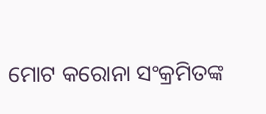ମୋଟ କରୋନା ସଂକ୍ରମିତଙ୍କ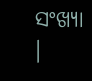ସଂଖ୍ୟା ।